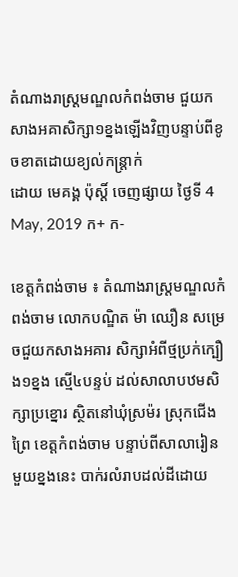តំណាងរាស្ត្រមណ្ឌលកំពង់ចាម ជួយកសាងអគាសិក្សា១ខ្នងឡើងវិញបន្ទាប់ពីខូចខាតដោយខ្យល់កន្ត្រាក់
ដោយ មេគង្គ ប៉ុស្តិ៍ ចេញផ្សាយ ថ្ងៃទី 4 May, 2019 ក+ ក-

ខេត្តកំពង់ចាម ៖ តំណាងរាស្ត្រមណ្ឌលកំពង់ចាម លោកបណ្ឌិត ម៉ា ឈឿន សម្រេចជួយកសាងអគារ សិក្សាអំពីថ្មប្រក់ក្បឿង១ខ្នង ស្មើ៤បន្ទប់ ដល់សាលាបឋមសិក្សាប្រខ្នោរ ស្ថិតនៅឃុំស្រម៉រ ស្រុកជើងព្រៃ ខេត្តកំពង់ចាម បន្ទាប់ពីសាលារៀនមួយខ្នងនេះ បាក់រលំរាបដល់ដីដោយ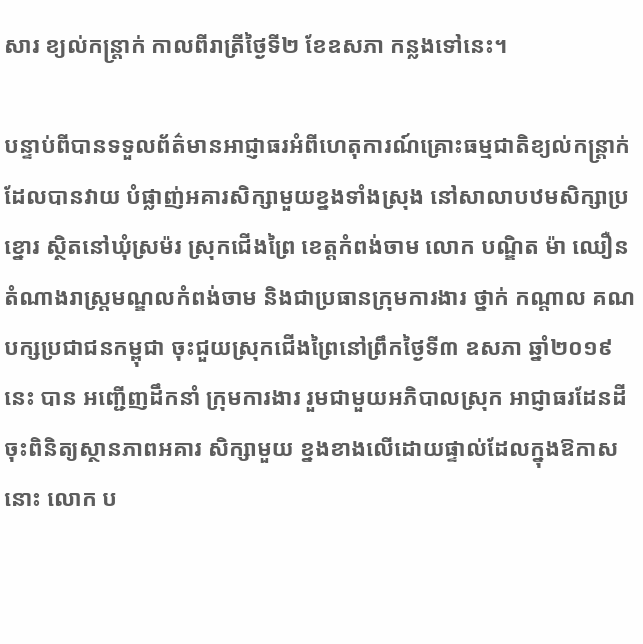សារ ខ្យល់កន្ត្រាក់ កាលពីរាត្រីថ្ងៃទី២ ខែឧសភា កន្លងទៅនេះ។

បន្ទាប់ពីបានទទួលព័ត៌មានអាជ្ញាធរអំពីហេតុការណ៍គ្រោះធម្មជាតិខ្យល់កន្រ្តាក់ ដែលបានវាយ បំផ្លាញ់អគារសិក្សាមួយខ្នងទាំងស្រុង នៅសាលាបឋមសិក្សាប្រខ្នោរ ស្ថិតនៅឃុំស្រម៉រ ស្រុកជើងព្រៃ ខេត្តកំពង់ចាម លោក បណ្ឌិត ម៉ា ឈឿន តំណាងរាស្ត្រមណ្ឌលកំពង់ចាម និងជាប្រធានក្រុមការងារ ថ្នាក់ កណ្តាល គណបក្សប្រជាជនកម្ពុជា ចុះជួយស្រុកជើងព្រៃនៅព្រឹកថ្ងៃទី៣ ឧសភា ឆ្នាំ២០១៩នេះ បាន អញ្ជើញដឹកនាំ ក្រុមការងារ រួមជាមួយអភិបាលស្រុក អាជ្ញាធរដែនដី ចុះពិនិត្យស្ថានភាពអគារ សិក្សាមួយ ខ្នងខាងលើដោយផ្ទាល់ដែលក្នុងឱកាសនោះ លោក ប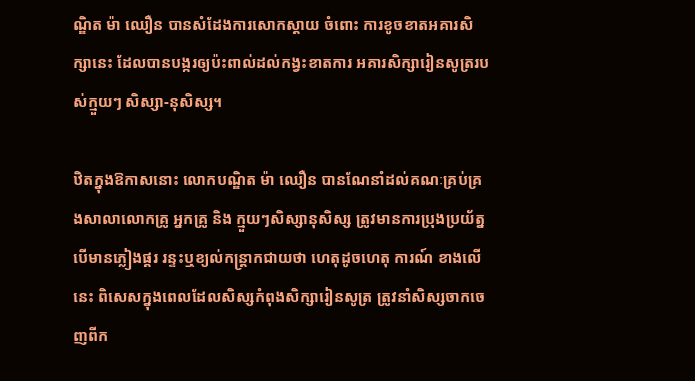ណ្ឌិត ម៉ា ឈឿន បានសំដែងការសោកស្តាយ ចំពោះ ការខូចខាតអគារសិក្សានេះ ដែលបានបង្ករឲ្យប៉ះពាល់ដល់កង្វះខាតការ អគារសិក្សារៀនសូត្ររបស់ក្មួយៗ សិស្សា-នុសិស្ស។

ឋិតក្នុងឱកាសនោះ លោកបណ្ឌិត ម៉ា ឈឿន បានណែនាំដល់គណៈគ្រប់គ្រងសាលាលោកគ្រូ អ្នកគ្រូ និង ក្មួយៗសិស្សានុសិស្ស ត្រូវមានការប្រុងប្រយ័ត្ន បើមានភ្លៀងផ្គរ រន្ទះឬខ្យល់កន្ត្រាកជាយថា ហេតុដូចហេតុ ការណ៍ ខាងលើនេះ ពិសេសក្នុងពេលដែលសិស្សកំពុងសិក្សារៀនសូត្រ ត្រូវនាំសិស្សចាកចេញពីក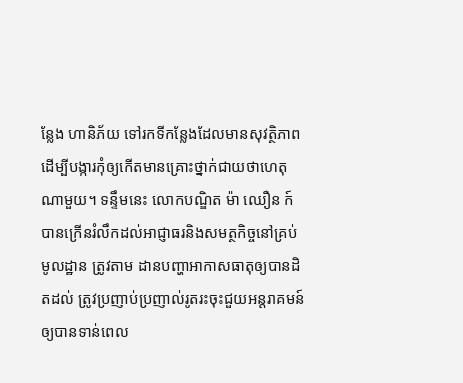ន្លែង ហានិភ័យ ទៅរកទីកន្លែងដែលមានសុវត្ថិភាព ដើម្បីបង្ការកុំឲ្យកើតមានគ្រោះថ្នាក់ជាយថាហេតុណាមួយ។ ទន្ទឹមនេះ លោកបណ្ឌិត ម៉ា ឈឿន ក៍បានក្រើនរំលឹកដល់អាជ្ញាធរនិងសមត្ថកិច្ចនៅគ្រប់មូលដ្ឋាន ត្រូវតាម ដានបញ្ហាអាកាសធាតុឲ្យបានដិតដល់ ត្រូវប្រញាប់ប្រញាល់រូតរះចុះជួយអន្តរាគមន៍ឲ្យបានទាន់ពេល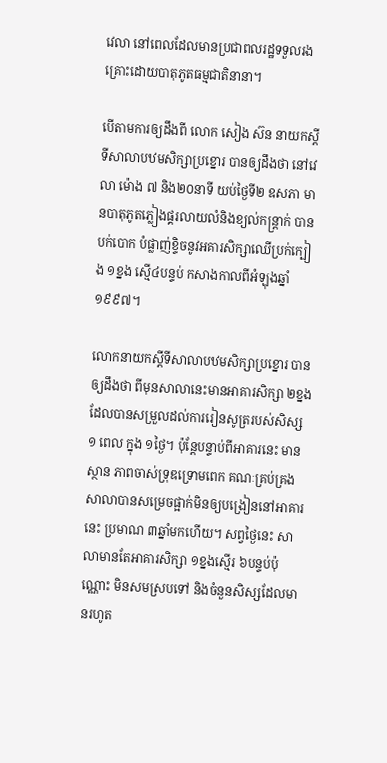វេលា នៅពេលដែលមានប្រជាពលរដ្ឋទទួលរងគ្រោះដោយបាតុភូតធម្មជាតិនានា។

បើតាមការឲ្យដឹងពី លោក សៀង ស៊ន នាយកស្តីទីសាលាបឋមសិក្សាប្រខ្នោរ បានឲ្យដឹងថា នៅវេលា ម៉ោង ៧ និង២០នាទី យប់ថ្ងៃទី២ ឧសភា មានបាតុភូតភ្លៀងផ្គរលាយលំនិងខ្យល់កន្ត្រាក់ បានបក់បោក បំផ្លាញ់ខ្ទិចនូវអគារសិក្សាឈើប្រក់ក្បៀង ១ខ្នង ស្មើ៤បន្ទប់ កសាងកាលពីអំឡុងឆ្នាំ១៩៩៧។

លោកនាយកស្តីទីសាលាបឋមសិក្សាប្រខ្នោរ បានឲ្យដឹងថា ពីមុនសាលានេះមានអាគារសិក្សា ២ខ្នង ដែលបានសម្រួលដល់ការរៀនសូត្ររបស់សិស្ស ១ ពេល ក្នុង ១ថ្ងៃ។ ប៉ុន្តែបន្ទាប់ពីអាគារនេះ មានស្ថាន ភាពចាស់ទ្រុឌទ្រោមពេក គណៈគ្រប់គ្រងសាលាបានសម្រេចផ្អាក់មិនឲ្យបង្រៀននៅអាគារនេះ ប្រមាណ ៣ឆ្នាំមកហើយ។ សព្វថ្ងៃនេះ សាលាមានតែអាគារសិក្សា ១ខ្នងស្មើរ ៦បន្ទប់ប៉ុណ្ណោះ មិនសមស្របទៅ និងចំនួនសិស្សដែលមានរហូត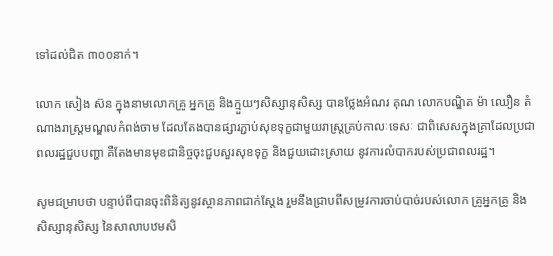ទៅដល់ជិត ៣០០នាក់។

លោក សៀង ស៊ន ក្នុងនាមលោកគ្រូ អ្នកគ្រូ និងក្មួយៗសិស្សានុសិស្ស បានថ្លែងអំណរ គុណ លោកបណ្ឌិត ម៉ា ឈឿន តំណាងរាស្ត្រមណ្ឌលកំពង់ចាម ដែលតែងបានផ្សារភ្ជាប់សុខទុក្ខជាមួយរាស្ត្រគ្រប់កាលៈទេសៈ ជាពិសេសក្នុងគ្រាដែលប្រជាពលរដ្ឋជួបបញ្ហា គឺតែងមានមុខជានិច្ចចុះជួបសួរសុខទុក្ខ និងជួយដោះស្រាយ នូវការលំបាករបស់ប្រជាពលរដ្ឋ។

សូមជម្រាបថា បន្ទាប់ពីបានចុះពិនិត្យនូវស្ថានភាពជាក់ស្តែង រួមនឹងជ្រាបពីសម្រូវការចាប់បាច់របស់លោក គ្រូអ្នកគ្រូ និងសិស្សានុសិស្ស នៃសាលាបឋមសិ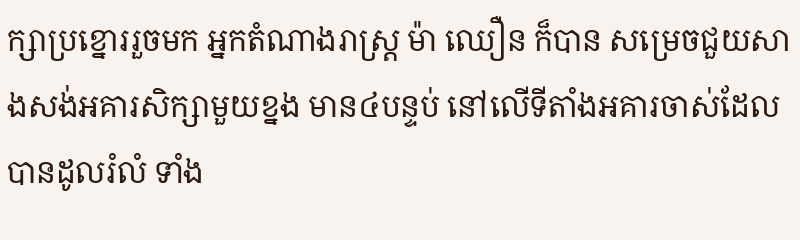ក្សាប្រខ្នោររួចមក អ្នកតំណាងរាស្ត្រ ម៉ា ឈឿន ក៏បាន សម្រេចជួយសាងសង់អគារសិក្សាមួយខ្នង មាន៤បន្ទប់ នៅលើទីតាំងអគារចាស់ដែលបានដូលរំលំ ទាំង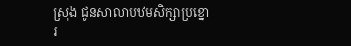ស្រុង ជូនសាលាបឋមសិក្សាប្រខ្នោរ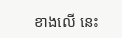ខាងលើ នេះ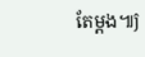តែម្តង៕ĵ